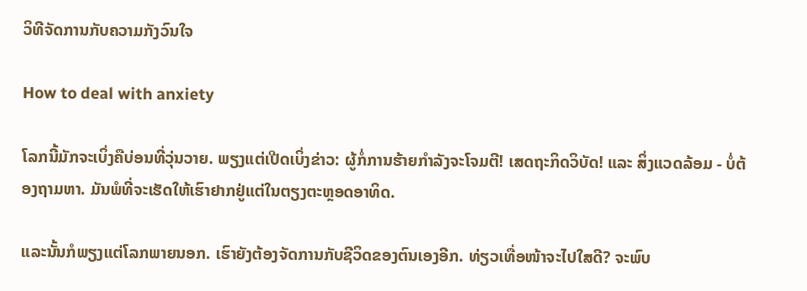ວິທີຈັດການກັບຄວາມກັງວົນໃຈ

How to deal with anxiety

ໂລກນີ້ມັກຈະເບິ່ງຄືບ່ອນທີ່ວຸ່ນວາຍ. ພຽງແຕ່ເປີດເບິ່ງຂ່າວ: ຜູ້ກໍ່ການຮ້າຍກຳລັງຈະໂຈມຕີ! ເສດຖະກິດວິບັດ! ແລະ ສິ່ງແວດລ້ອມ - ບໍ່ຕ້ອງຖາມຫາ. ມັນພໍທີ່ຈະເຮັດໃຫ້ເຮົາຢາກຢູ່ແຕ່ໃນຕຽງຕະຫຼອດອາທິດ.

ແລະນັ້ນກໍພຽງແຕ່ໂລກພາຍນອກ. ເຮົາຍັງຕ້ອງຈັດການກັບຊີວິດຂອງຕົນເອງອີກ. ທ່ຽວເທື່ອໜ້າຈະໄປໃສດີ? ຈະພົບ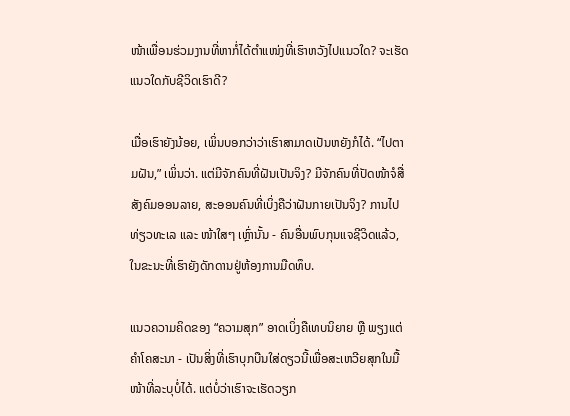ໜ້າເພື່ອນຮ່ວມງານທີ່ຫາກໍ່ໄດ້ຕຳແໜ່ງທີ່ເຮົາຫວັງໄປແນວໃດ? ຈະເຮັດແນວໃດກັບຊີວິດເຮົາດີ?

ເມື່ອເຮົາຍັງນ້ອຍ, ເພິ່ນບອກວ່າວ່າເຮົາສາມາດເປັນຫຍັງກໍໄດ້. “ໄປຕາມຝັນ,” ເພິ່ນວ່າ. ແຕ່ມີຈັກຄົນທີ່ຝັນເປັນຈິງ? ມີຈັກຄົນທີ່ປັດໜ້າຈໍສື່ສັງຄົມອອນລາຍ, ສະອອນຄົນທີ່ເບິ່ງຄືວ່າຝັນກາຍເປັນຈິງ? ການໄປທ່ຽວທະເລ ແລະ ໜ້າໃສໆ ເຫຼົ່ານັ້ນ - ຄົນອື່ນພົບກຸນແຈຊີວິດແລ້ວ, ໃນຂະນະທີ່ເຮົາຍັງດັກດານຢູ່ຫ້ອງການມືດທຶບ.

ແນວຄວາມຄິດຂອງ “ຄວາມສຸກ” ອາດເບິ່ງຄືເທບນິຍາຍ ຫຼື ພຽງແຕ່ຄຳໂຄສະນາ - ເປັນສິ່ງທີ່ເຮົາບຸກບືນໃສ່ດຽວນີ້ເພື່ອສະເຫວີຍສຸກໃນມື້ໜ້າທີ່ລະບຸບໍ່ໄດ້. ແຕ່ບໍ່ວ່າເຮົາຈະເຮັດວຽກ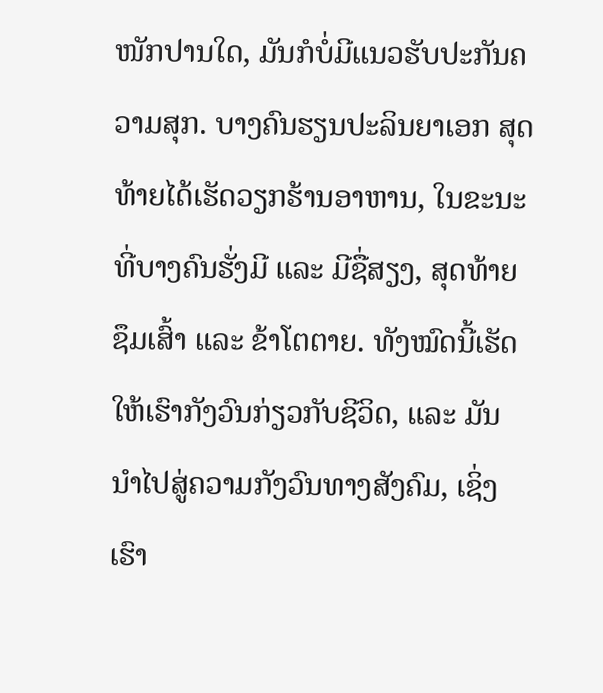ໜັກປານໃດ, ມັນກໍບໍ່ມີແນວຮັບປະກັນຄວາມສຸກ. ບາງຄົນຮຽນປະລິນຍາເອກ ສຸດທ້າຍໄດ້ເຮັດວຽກຮ້ານອາຫານ, ໃນຂະນະທີ່ບາງຄົນຮັ່ງມີ ແລະ ມີຊື່ສຽງ, ສຸດທ້າຍຊຶມເສົ້າ ແລະ ຂ້າໂຕຕາຍ. ທັງໝົດນີ້ເຮັດໃຫ້ເຮົາກັງວົນກ່ຽວກັບຊີວິດ, ແລະ ມັນນຳໄປສູ່ຄວາມກັງວົນທາງສັງຄົມ, ເຊິ່ງເຮົາ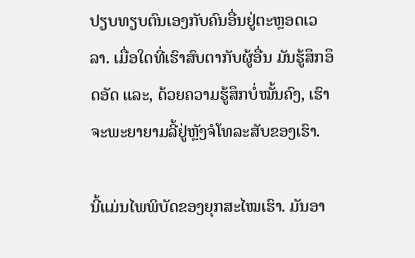ປຽບທຽບຕົນເອງກັບຄົນອື່ນຢູ່ຕະຫຼອດເວລາ. ເມື່ອໃດທີ່ເຮົາສົບຕາກັບຜູ້ອື່ນ ມັນຮູ້ສຶກອຶດອັດ ແລະ, ດ້ວຍຄວາມຮູ້ສຶກບໍ່ໝັ້ນຄົງ, ເຮົາຈະພະຍາຍາມລີ້ຢູ່ຫຼັງຈໍໂທລະສັບຂອງເຮົາ.

ນີ້ແມ່ນໄພພິບັດຂອງຍຸກສະໄໝເຮົາ. ມັນອາ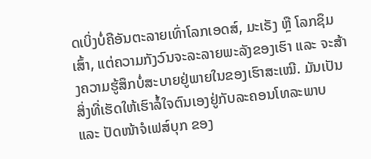ດເບິ່ງບໍ່ຄືອັນຕະລາຍເທົ່າໂລກເອດສ໌, ມະເຣັງ ຫຼື ໂລກຊຶມເສົ້າ, ແຕ່ຄວາມກັງວົນຈະລະລາຍພະລັງຂອງເຮົາ ແລະ ຈະສ້າງຄວາມຮູ້ສຶກບໍ່ສະບາຍຢູ່ພາຍໃນຂອງເຮົາສະເໝີ. ມັນເປັນສິ່ງທີ່ເຮັດໃຫ້ເຮົາລໍ້ໃຈຕົນເອງຢູ່ກັບລະຄອນໂທລະພາບ ແລະ ປັດໜ້າຈໍເຟສ໌ບຸກ ຂອງ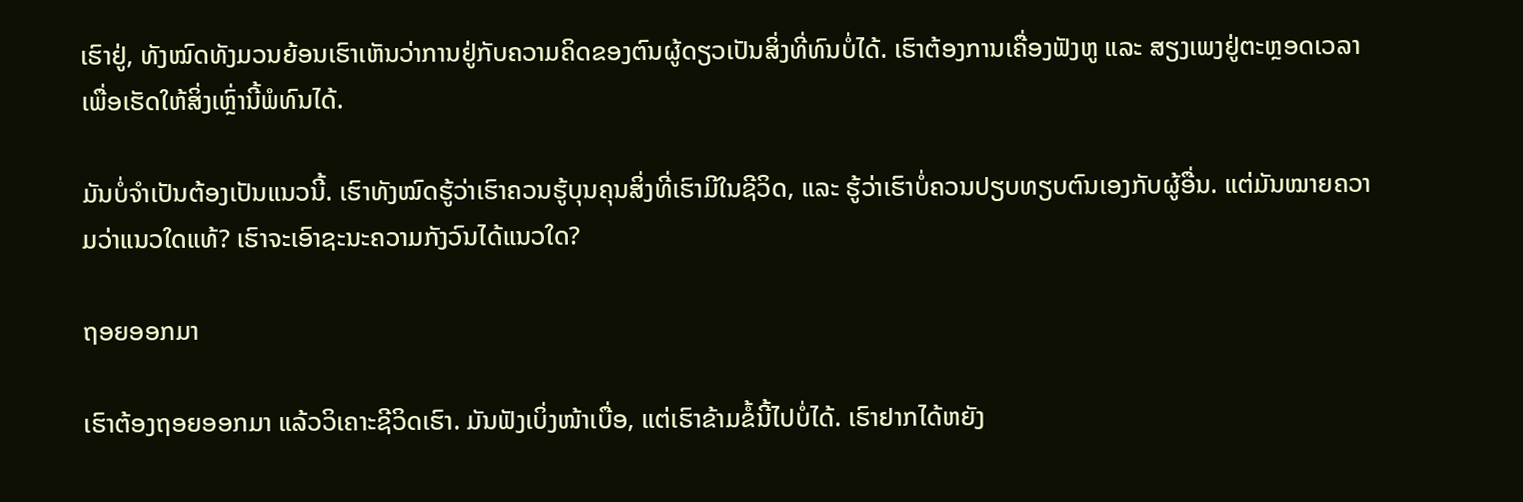ເຮົາຢູ່, ທັງໝົດທັງມວນຍ້ອນເຮົາເຫັນວ່າການຢູ່ກັບຄວາມຄິດຂອງຕົນຜູ້ດຽວເປັນສິ່ງທີ່ທົນບໍ່ໄດ້. ເຮົາຕ້ອງການເຄື່ອງຟັງຫູ ແລະ ສຽງເພງຢູ່ຕະຫຼອດເວລາເພື່ອເຮັດໃຫ້ສິ່ງເຫຼົ່ານີ້ພໍທົນໄດ້.

ມັນບໍ່ຈຳເປັນຕ້ອງເປັນແນວນີ້. ເຮົາທັງໝົດຮູ້ວ່າເຮົາຄວນຮູ້ບຸນຄຸນສິ່ງທີ່ເຮົາມີໃນຊີວິດ, ແລະ ຮູ້ວ່າເຮົາບໍ່ຄວນປຽບທຽບຕົນເອງກັບຜູ້ອື່ນ. ແຕ່ມັນໝາຍຄວາມວ່າແນວໃດແທ້? ເຮົາຈະເອົາຊະນະຄວາມກັງວົນໄດ້ແນວໃດ?

ຖອຍອອກມາ

ເຮົາຕ້ອງຖອຍອອກມາ ແລ້ວວິເຄາະຊີວິດເຮົາ. ມັນຟັງເບິ່ງໜ້າເບື່ອ, ແຕ່ເຮົາຂ້າມຂໍ້ນີ້ໄປບໍ່ໄດ້. ເຮົາຢາກໄດ້ຫຍັງ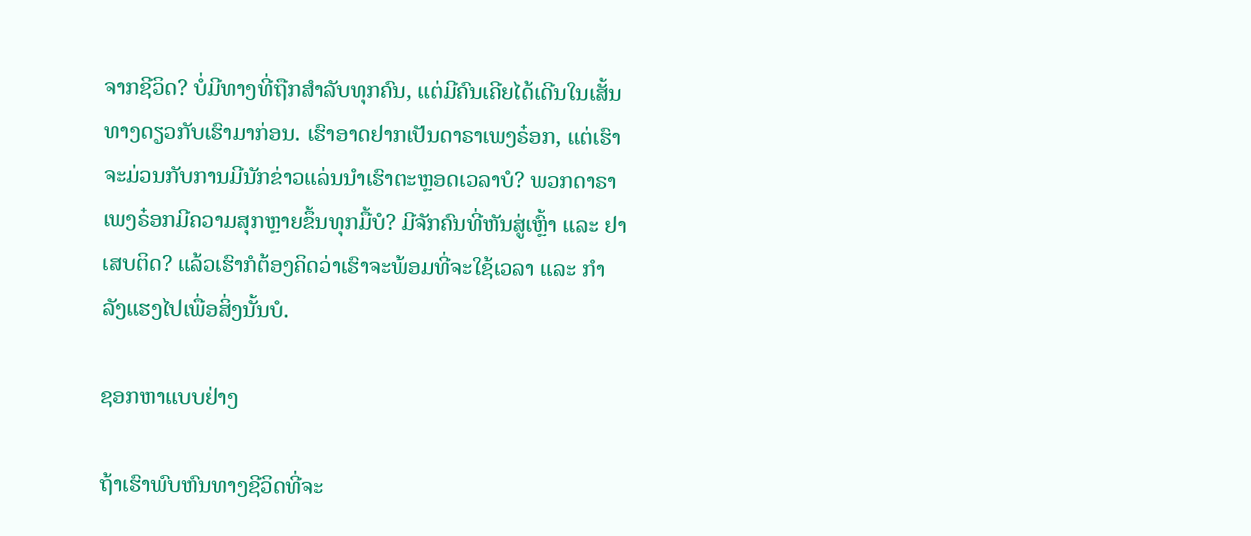ຈາກຊີວິດ? ບໍ່ມີທາງທີ່ຖືກສຳລັບທຸກຄົນ, ແຕ່ມີຄົນເຄີຍໄດ້ເດີນໃນເສັ້ນທາງດຽວກັບເຮົາມາກ່ອນ. ເຮົາອາດຢາກເປັນດາຣາເພງຣ໋ອກ, ແຕ່ເຮົາຈະມ່ວນກັບການມີນັກຂ່າວແລ່ນນຳເຮົາຕະຫຼອດເວລາບໍ? ພວກດາຣາເພງຣ໋ອກມີຄວາມສຸກຫຼາຍຂຶ້ນທຸກມື້ບໍ? ມີຈັກຄົນທີ່ຫັນສູ່ເຫຼົ້າ ແລະ ຢາເສບຕິດ? ແລ້ວເຮົາກໍຕ້ອງຄິດວ່າເຮົາຈະພ້ອມທີ່ຈະໃຊ້ເວລາ ແລະ ກຳລັງແຮງໄປເພື່ອສິ່ງນັ້ນບໍ.

ຊອກຫາແບບຢ່າງ

ຖ້າເຮົາພົບຫົນທາງຊີວິດທີ່ຈະ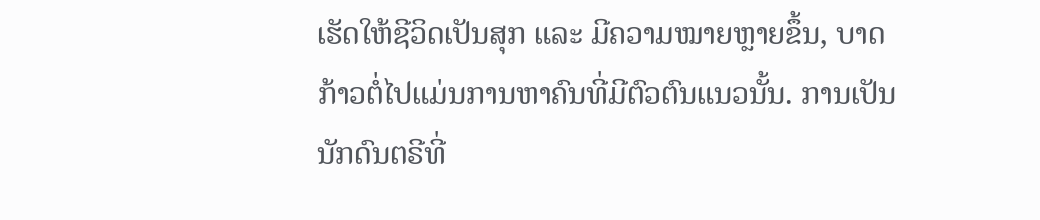ເຮັດໃຫ້ຊີວິດເປັນສຸກ ແລະ ມີຄວາມໝາຍຫຼາຍຂຶ້ນ, ບາດກ້າວຕໍ່ໄປແມ່ນການຫາຄົນທີ່ມີຕົວຕົນແນວນັ້ນ. ການເປັນນັກດົນຕຣີທີ່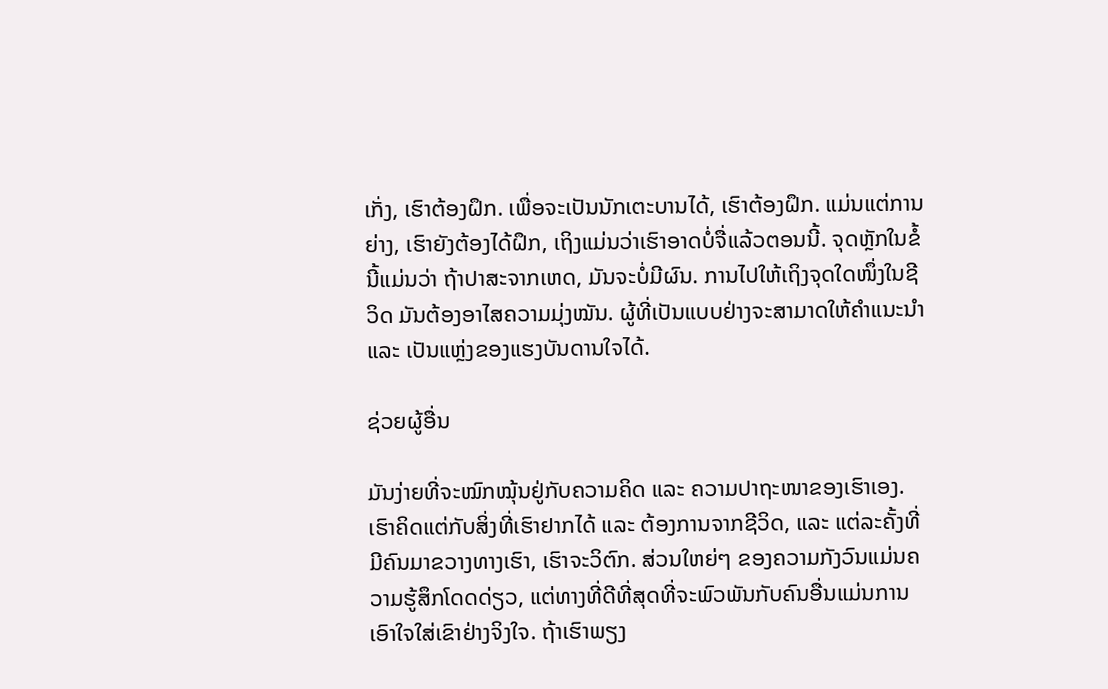ເກັ່ງ, ເຮົາຕ້ອງຝຶກ. ເພື່ອຈະເປັນນັກເຕະບານໄດ້, ເຮົາຕ້ອງຝຶກ. ແມ່ນແຕ່ການຍ່າງ, ເຮົາຍັງຕ້ອງໄດ້ຝຶກ, ເຖິງແມ່ນວ່າເຮົາອາດບໍ່ຈື່ແລ້ວຕອນນີ້. ຈຸດຫຼັກໃນຂໍ້ນີ້ແມ່ນວ່າ ຖ້າປາສະຈາກເຫດ, ມັນຈະບໍ່ມີຜົນ. ການໄປໃຫ້ເຖິງຈຸດໃດໜຶ່ງໃນຊີວິດ ມັນຕ້ອງອາໄສຄວາມມຸ່ງໝັນ. ຜູ້ທີ່ເປັນແບບຢ່າງຈະສາມາດໃຫ້ຄຳແນະນຳ ແລະ ເປັນແຫຼ່ງຂອງແຮງບັນດານໃຈໄດ້.

ຊ່ວຍຜູ້ອື່ນ

ມັນງ່າຍທີ່ຈະໝົກໝຸ້ນຢູ່ກັບຄວາມຄິດ ແລະ ຄວາມປາຖະໜາຂອງເຮົາເອງ. ເຮົາຄິດແຕ່ກັບສິ່ງທີ່ເຮົາຢາກໄດ້ ແລະ ຕ້ອງການຈາກຊີວິດ, ແລະ ແຕ່ລະຄັ້ງທີ່ມີຄົນມາຂວາງທາງເຮົາ, ເຮົາຈະວິຕົກ. ສ່ວນໃຫຍ່ໆ ຂອງຄວາມກັງວົນແມ່ນຄວາມຮູ້ສຶກໂດດດ່ຽວ, ແຕ່ທາງທີ່ດີທີ່ສຸດທີ່ຈະພົວພັນກັບຄົນອື່ນແມ່ນການເອົາໃຈໃສ່ເຂົາຢ່າງຈິງໃຈ. ຖ້າເຮົາພຽງ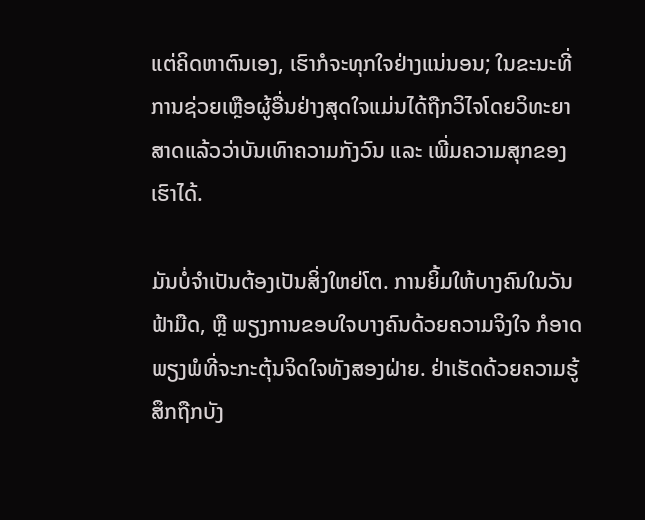ແຕ່ຄິດຫາຕົນເອງ, ເຮົາກໍຈະທຸກໃຈຢ່າງແນ່ນອນ; ໃນຂະນະທີ່ການຊ່ວຍເຫຼືອຜູ້ອື່ນຢ່າງສຸດໃຈແມ່ນໄດ້ຖືກວິໄຈໂດຍວິທະຍາສາດແລ້ວວ່າບັນເທົາຄວາມກັງວົນ ແລະ ເພີ່ມຄວາມສຸກຂອງເຮົາໄດ້.

ມັນບໍ່ຈຳເປັນຕ້ອງເປັນສິ່ງໃຫຍ່ໂຕ. ການຍິ້ມໃຫ້ບາງຄົນໃນວັນຟ້າມືດ, ຫຼື ພຽງການຂອບໃຈບາງຄົນດ້ວຍຄວາມຈິງໃຈ ກໍອາດພຽງພໍທີ່ຈະກະຕຸ້ນຈິດໃຈທັງສອງຝ່າຍ. ຢ່າເຮັດດ້ວຍຄວາມຮູ້ສຶກຖືກບັງ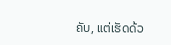ຄັບ, ແຕ່ເຮັດດ້ວ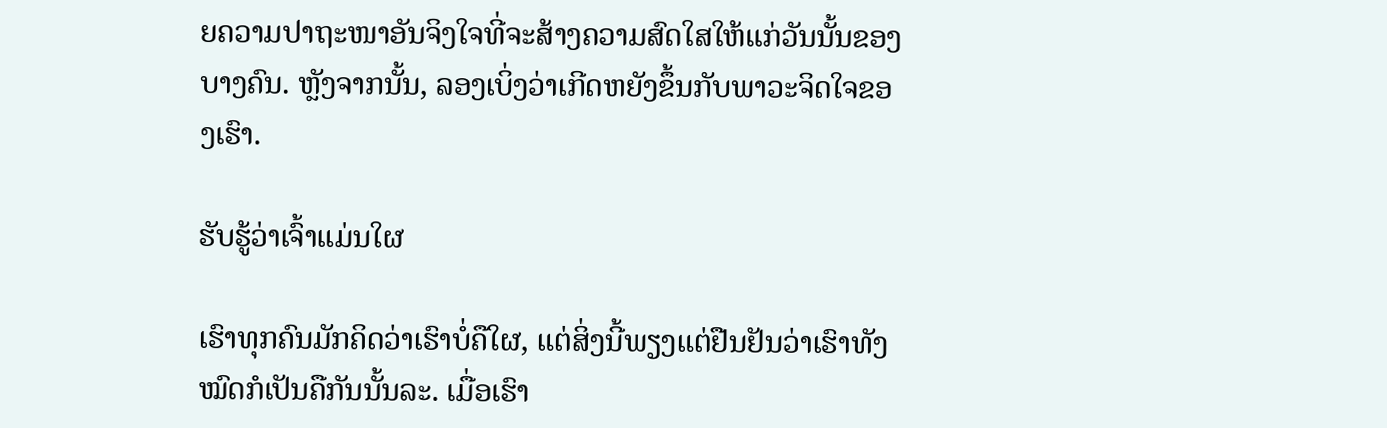ຍຄວາມປາຖະໜາອັນຈິງໃຈທີ່ຈະສ້າງຄວາມສົດໃສໃຫ້ແກ່ວັນນັ້ນຂອງບາງຄົນ. ຫຼັງຈາກນັ້ນ, ລອງເບິ່ງວ່າເກີດຫຍັງຂຶ້ນກັບພາວະຈິດໃຈຂອງເຮົາ.

ຮັບຮູ້ວ່າເຈົ້າແມ່ນໃຜ

ເຮົາທຸກຄົນມັກຄິດວ່າເຮົາບໍ່ຄືໃຜ, ແຕ່ສິ່ງນີ້ພຽງແຕ່ຢືນຢັນວ່າເຮົາທັງໝົດກໍເປັນຄືກັນນັ້ນລະ. ເມື່ອເຮົາ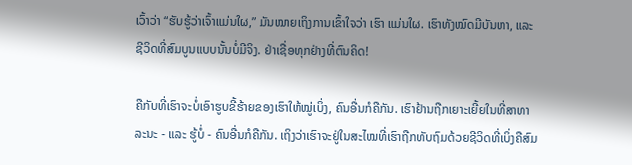ເວົ້າວ່າ “ຮັບຮູ້ວ່າເຈົ້າແມ່ນໃຜ,” ມັນໝາຍເຖິງການເຂົ້າໃຈວ່າ ເຮົາ ແມ່ນໃຜ. ເຮົາທັງໝົດມີບັນຫາ, ແລະ ຊີວິດທີ່ສົມບູນແບບນັ້ນບໍ່ມີຈິງ. ຢ່າເຊື່ອທຸກຢ່າງທີ່ຕົນຄິດ!

ຄືກັບທີ່ເຮົາຈະບໍ່ເອົາຮູບຂີ້ຮ້າຍຂອງເຮົາໃຫ້ໝູ່ເບິ່ງ, ຄົນອື່ນກໍຄືກັນ. ເຮົາຢ້ານຖືກເຍາະເຍີ້ຍໃນທີ່ສາທາລະນະ - ແລະ ຮູ້ບໍ່ - ຄົນອື່ນກໍຄືກັນ. ເຖິງວ່າເຮົາຈະຢູ່ໃນສະໄໝທີ່ເຮົາຖືກທັບຖົມດ້ວຍຊີວິດທີ່ເບິ່ງຄືສົມ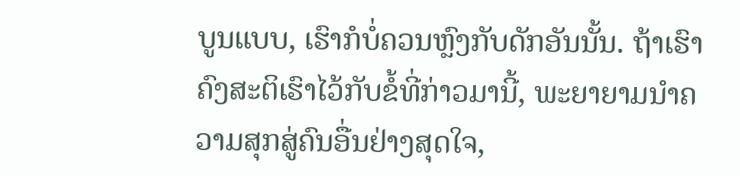ບູນແບບ, ເຮົາກໍບໍ່ຄວນຫຼົງກັບດັກອັນນັ້ນ. ຖ້າເຮົາຄົງສະຕິເຮົາໄວ້ກັບຂໍ້ທີ່ກ່າວມານີ້, ພະຍາຍາມນຳຄວາມສຸກສູ່ຄົນອື່ນຢ່າງສຸດໃຈ,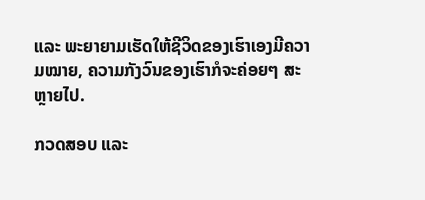ແລະ ພະຍາຍາມເຮັດໃຫ້ຊີວິດຂອງເຮົາເອງມີຄວາມໝາຍ, ຄວາມກັງວົນຂອງເຮົາກໍຈະຄ່ອຍໆ ສະຫຼາຍໄປ.

ກວດສອບ ແລະ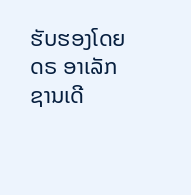ຮັບຮອງໂດຍ ດຣ ອາເລັກຊານເດີ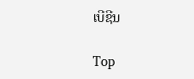ເບີຊີນ

Top